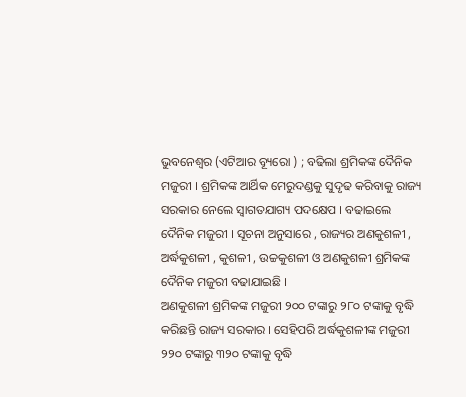ଭୁବନେଶ୍ୱର (ଏଟିଆର ବ୍ୟୂରୋ ) ; ବଢିଲା ଶ୍ରମିକଙ୍କ ଦୈନିକ ମଜୁରୀ । ଶ୍ରମିକଙ୍କ ଆର୍ଥିକ ମେରୁଦଣ୍ଡକୁ ସୁଦୃଢ କରିବାକୁ ରାଜ୍ୟ ସରକାର ନେଲେ ସ୍ୱାଗତଯାଗ୍ୟ ପଦକ୍ଷେପ । ବଢାଇଲେ ଦୈନିକ ମଜୁରୀ । ସୂଚନା ଅନୁସାରେ , ରାଜ୍ୟର ଅଣକୁଶଳୀ , ଅର୍ଦ୍ଧକୁଶଳୀ , କୁଶଳୀ , ଉଚ୍ଚକୁଶଳୀ ଓ ଅଣକୁଶଳୀ ଶ୍ରମିକଙ୍କ ଦୈନିକ ମଜୁରୀ ବଢାଯାଇଛି ।
ଅଣକୁଶଳୀ ଶ୍ରମିକଙ୍କ ମଜୁରୀ ୨୦୦ ଟଙ୍କାରୁ ୨୮୦ ଟଙ୍କାକୁ ବୃଦ୍ଧି କରିଛନ୍ତି ରାଜ୍ୟ ସରକାର । ସେହିପରି ଅର୍ଦ୍ଧକୁଶଳୀଙ୍କ ମଜୁରୀ ୨୨୦ ଟଙ୍କାରୁ ୩୨୦ ଟଙ୍କାକୁ ବୃଦ୍ଧି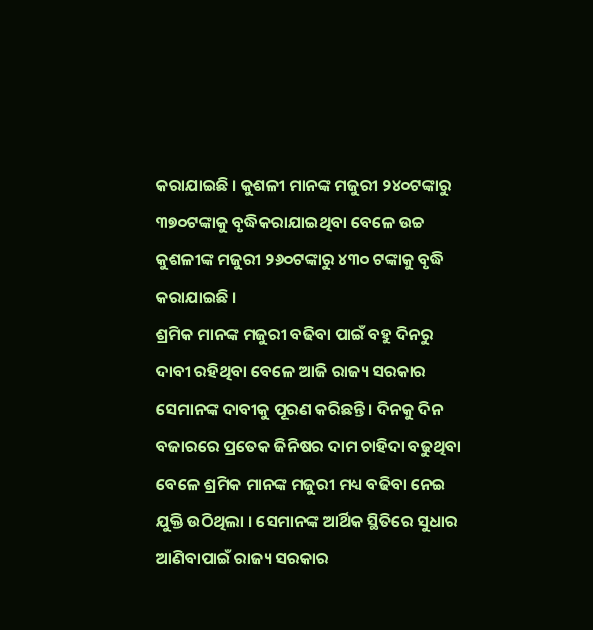କରାଯାଇଛି । କୁଶଳୀ ମାନଙ୍କ ମଜୁରୀ ୨୪୦ଟଙ୍କାରୁ ୩୭୦ଟଙ୍କାକୁ ବୃଦ୍ଧିକରାଯାଇଥିବା ବେଳେ ଉଚ୍ଚ କୁଶଳୀଙ୍କ ମଜୁରୀ ୨୬୦ଟଙ୍କାରୁ ୪୩୦ ଟଙ୍କାକୁ ବୃଦ୍ଧି କରାଯାଇଛି ।
ଶ୍ରମିକ ମାନଙ୍କ ମଜୁରୀ ବଢିବା ପାଇଁ ବହୁ ଦିନରୁ ଦାବୀ ରହିଥିବା ବେଳେ ଆଜି ରାଜ୍ୟ ସରକାର ସେମାନଙ୍କ ଦାବୀକୁ ପୂରଣ କରିଛନ୍ତି । ଦିନକୁ ଦିନ ବଜାରରେ ପ୍ରତେକ ଜିନିଷର ଦାମ ଚାହିଦା ବଢୁଥିବା ବେଳେ ଶ୍ରମିକ ମାନଙ୍କ ମଜୁରୀ ମଧ୍ୟ ବଢିବା ନେଇ ଯୁକ୍ତି ଉଠିଥିଲା । ସେମାନଙ୍କ ଆର୍ଥିକ ସ୍ଥିତିରେ ସୁଧାର ଆଣିବାପାଇଁ ରାଜ୍ୟ ସରକାର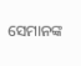ସେମାନଙ୍କ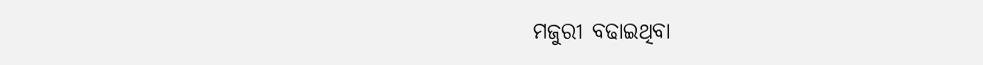ମଜୁରୀ ବଢାଇଥିବା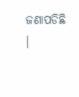ଜଣାପଡିଛି ।